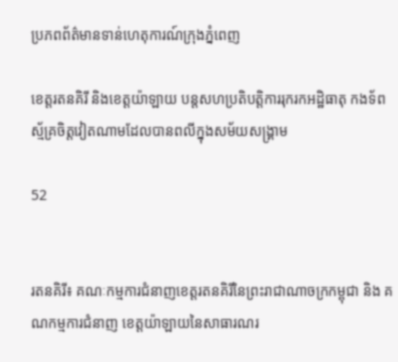ប្រភពព័ត៌មានទាន់ហេតុការណ៍ក្រុងភ្នំពេញ

ខេត្តរតនគិរី និងខេត្តយ៉ាឡាយ បន្តសហប្រតិបត្តិការរុករកអដ្ឋិធាតុ កងទ័ពស្ម័គ្រចិត្តវៀតណាមដែលបានពលីក្នុងសម័យសង្គ្រាម

52


រតនគិរី៖ គណៈកម្មការជំនាញខេត្តរតនគិរីនៃព្រះរាជាណាចក្រកម្ពុជា និង គណកម្មការជំនាញ ខេត្តយ៉ាឡាយនៃសាធារណរ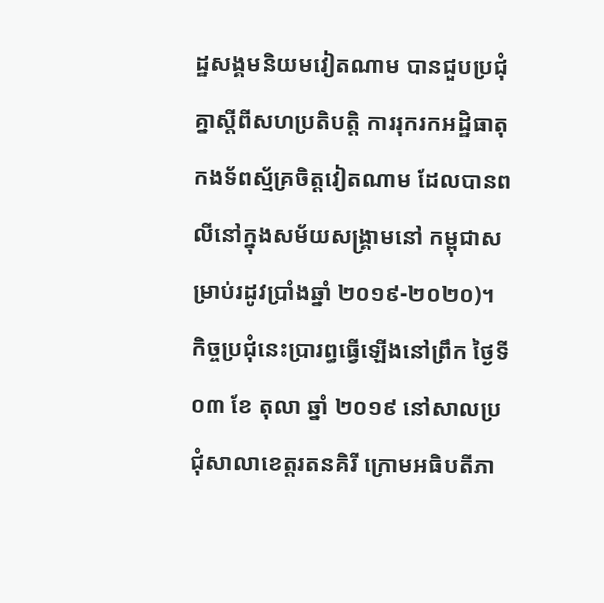ដ្ឋសង្គមនិយមវៀតណាម បានជួបប្រជុំគ្នាស្តីពីសហប្រតិបត្តិ ការរុករកអដ្ឋិធាតុកងទ័ពស្ម័គ្រចិត្តវៀតណាម ដែលបានពលីនៅក្នុងសម័យសង្គ្រាមនៅ កម្ពុជាសម្រាប់រដូវប្រាំងឆ្នាំ ២០១៩-២០២០)។ កិច្ចប្រជុំនេះប្រារព្ធធ្វើឡើងនៅព្រឹក ថ្ងៃទី០៣ ខែ តុលា ឆ្នាំ ២០១៩ នៅសាលប្រជុំសាលាខេត្តរតនគិរី ក្រោមអធិបតីភា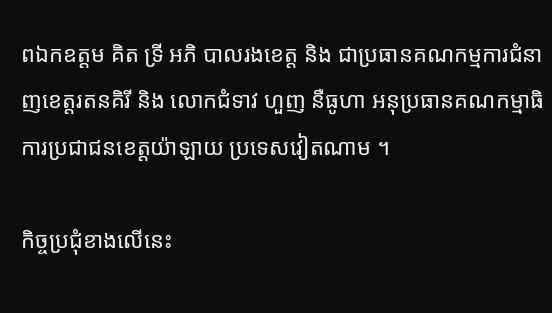ពឯកឧត្តម គិត ទ្រី អភិ បាលរងខេត្ត និង ជាប្រធានគណកម្មការជំនាញខេត្តរតនគិរី និង លោកជំទាវ ហួញ នឺធូហា អនុប្រធានគណកម្មាធិការប្រជាជនខេត្តយ៉ាឡាយ ប្រទេសវៀតណាម ។

កិច្ចប្រជុំខាងលើនេះ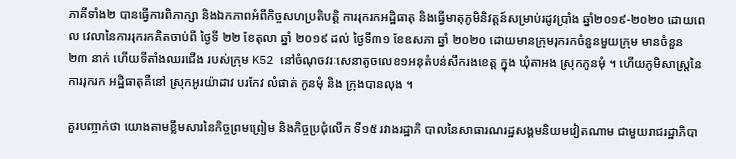ភាគីទាំង២ បានធ្វើការពិភាក្សា និងឯកភាពអំពីកិច្ចសហប្រតិបត្តិ ការរុករកអដ្ឋិធាតុ និងធ្វើមាតុភូមិនិវត្តន៍សម្រាប់រដូវប្រាំង ឆ្នាំ២០១៩-២០២០ ដោយពេល វេលានៃការរុករកគិតចាប់ពី ថ្ងៃទី ២២ ខែតុលា ឆ្នាំ ២០១៩ ដល់ ថ្ងៃទី៣១ ខែឧសភា ឆ្នាំ ២០២០ ដោយមានក្រុមរុករកចំនួនមួយក្រុម មានចំនួន ២៣ នាក់ ហើយទីតាំងឈរជើង របស់ក្រុម K52 នៅចំណុចវរៈសេនាតូចលេខ១អនុតំបន់សឹករងខេត្ត ក្នុង ឃុំតាអង ស្រុកកូនមុំ ។ ហើយភូមិសាស្រ្តនៃការរុករក អដ្ឋិធាតុគឺនៅ ស្រុកអូរយ៉ាដាវ បរកែវ លំផាត់ កូនមុំ និង ក្រុងបានលុង ។

គួរបញ្ចាក់ថា យោងតាមខ្លឹមសារនៃកិច្ចព្រមព្រៀម និងកិច្ចប្រជុំលើក ទី១៥ រវាងរដ្ឋាភិ បាលនៃសាធារណរដ្ឋសង្គមនិយមវៀតណាម ជាមួយរាជរដ្ឋាភិបា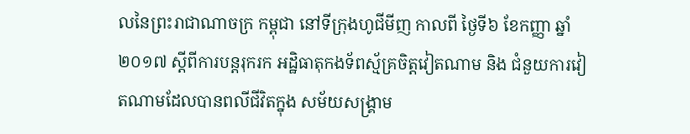លនៃព្រះរាជាណាចក្រ កម្ពុជា នៅទីក្រុងហូជីមីញ កាលពី ថ្ងៃទី៦ ខែកញ្ញា ឆ្នាំ ២០១៧ ស្តីពីការបន្តរុករក អដ្ឋិធាតុកងទ័ពស្ម័គ្រចិត្តវៀតណាម និង ជំនួយការវៀតណាមដែលបានពលីជីវិតក្នុង សម័យសង្គ្រាម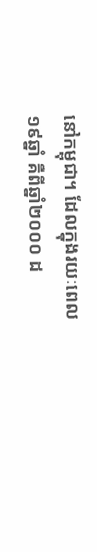នៅកម្ពុជា។ ដែលក្នុងរយៈពេល ១៩ឆ្នាំ គឺពីឆ្នាំ២០០០ ដ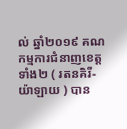ល់ ឆ្នាំ២០១៩ គណកម្មការជំនាញខេត្តទាំង២ ( រតនគិរី-យ៉ាឡាយ ) បាន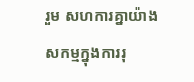រួម សហការគ្នាយ៉ាង សកម្មក្នុងការរុ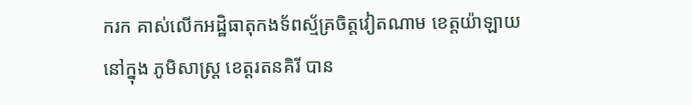ករក គាស់លើកអដ្ឋិធាតុកងទ័ពស្ម័គ្រចិត្តវៀតណាម ខេត្តយ៉ាឡាយ នៅក្នុង ភូមិសាស្រ្ត ខេត្តរតនគិរី បាន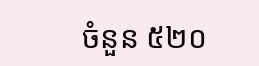ចំនួន ៥២០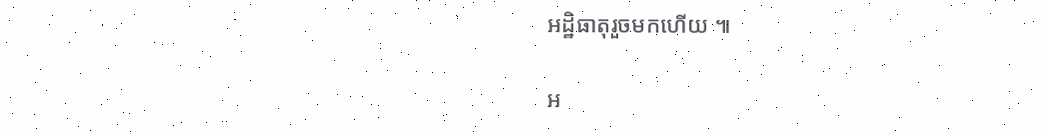អដ្ឋិធាតុរួចមកហើយ ៕

អ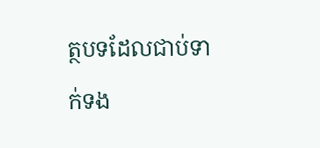ត្ថបទដែលជាប់ទាក់ទង